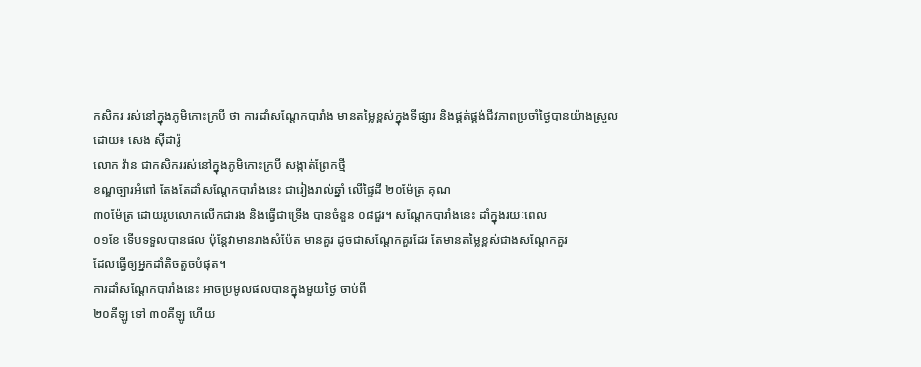កសិករ រស់នៅក្នុងភូមិកោះក្របី ថា ការដាំសណ្តែកបារាំង មានតម្លៃខ្ពស់ក្នុងទីផ្សារ និងផ្គត់ផ្គង់ជីវភាពប្រចាំថ្ងៃបានយ៉ាងស្រួល
ដោយ៖ សេង ស៊ីដារ៉ូ
លោក វ៉ាន ជាកសិកររស់នៅក្នុងភូមិកោះក្របី សង្កាត់ព្រែកថ្មី
ខណ្ឌច្បារអំពៅ តែងតែដាំសណ្តែកបារាំងនេះ ជារៀងរាល់ឆ្នាំ លើផ្ទៃដី ២០ម៉ែត្រ គុណ
៣០ម៉ែត្រ ដោយរូបលោកលើកជារង និងធ្វើជាទ្រើង បានចំនួន ០៨ជួរ។ សណ្តែកបារាំងនេះ ដាំក្នុងរយៈពេល
០១ខែ ទើបទទួលបានផល ប៉ុន្តែវាមានរាងសំប៉ែត មានគួរ ដូចជាសណ្តែកគួរដែរ តែមានតម្លៃខ្ពស់ជាងសណ្តែកគួរ
ដែលធ្វើឲ្យអ្នកដាំតិចតួចបំផុត។
ការដាំសណ្តែកបារាំងនេះ អាចប្រមូលផលបានក្នុងមួយថ្ងៃ ចាប់ពី
២០គីឡូ ទៅ ៣០គីឡូ ហើយ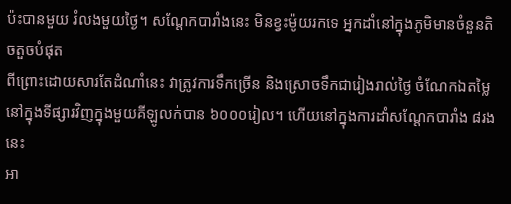ប៉ះបានមួយ រំលងមួយថ្ងៃ។ សណ្តែកបារាំងនេះ មិនខ្វះម៉ូយរកទេ អ្នកដាំនៅក្នុងភូមិមានចំនួនតិចតួចបំផុត
ពីព្រោះដោយសារតែដំណាំនេះ វាត្រូវការទឹកច្រើន និងស្រោចទឹកជារៀងរាល់ថ្ងៃ ចំណែកឯតម្លៃ
នៅក្នុងទីផ្សារវិញក្នុងមួយគីឡូលក់បាន ៦០០០រៀល។ ហើយនៅក្នុងការដាំសណ្តែកបារាំង ៨រងនេះ
អា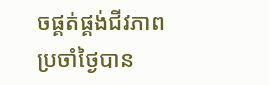ចផ្គត់ផ្គង់ជីវភាពប្រចាំថ្ងៃបាន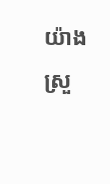យ៉ាងស្រួ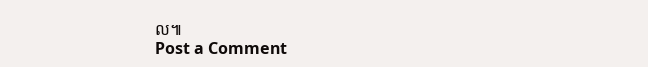ល៕
Post a Comment